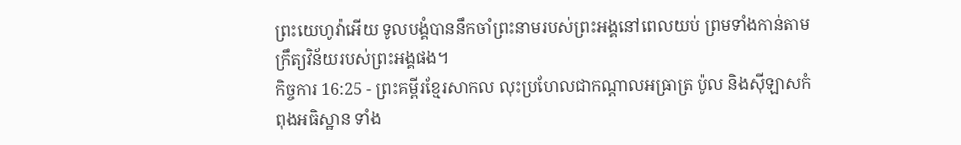ព្រះយេហូវ៉ាអើយ ទូលបង្គំបាននឹកចាំព្រះនាមរបស់ព្រះអង្គនៅពេលយប់ ព្រមទាំងកាន់តាមក្រឹត្យវិន័យរបស់ព្រះអង្គផង។
កិច្ចការ 16:25 - ព្រះគម្ពីរខ្មែរសាកល លុះប្រហែលជាកណ្ដាលអធ្រាត្រ ប៉ូល និងស៊ីឡាសកំពុងអធិស្ឋាន ទាំង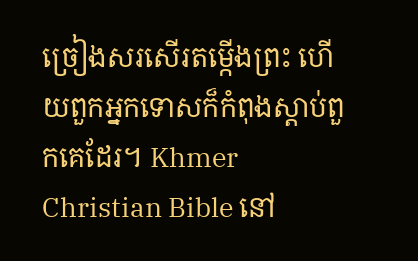ច្រៀងសរសើរតម្កើងព្រះ ហើយពួកអ្នកទោសក៏កំពុងស្ដាប់ពួកគេដែរ។ Khmer Christian Bible នៅ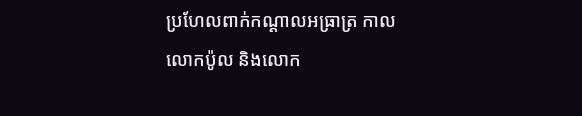ប្រហែលពាក់កណ្ដាលអធ្រាត្រ កាលលោកប៉ូល និងលោក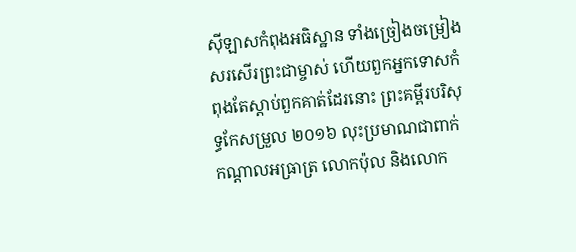ស៊ីឡាសកំពុងអធិស្ឋាន ទាំងច្រៀងចម្រៀងសរសើរព្រះជាម្ចាស់ ហើយពួកអ្នកទោសកំពុងតែស្ដាប់ពួកគាត់ដែរនោះ ព្រះគម្ពីរបរិសុទ្ធកែសម្រួល ២០១៦ លុះប្រមាណជាពាក់កណ្តាលអធ្រាត្រ លោកប៉ុល និងលោក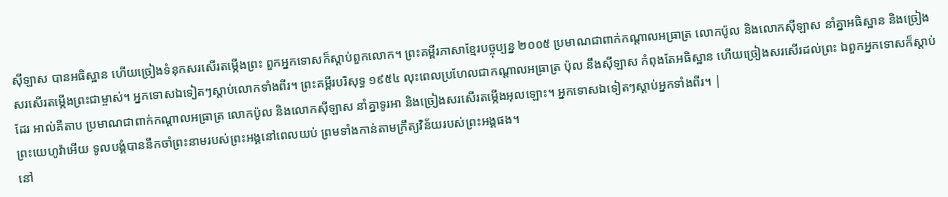ស៊ីឡាស បានអធិស្ឋាន ហើយច្រៀងទំនុកសរសើរតម្កើងព្រះ ពួកអ្នកទោសក៏ស្តាប់ពួកលោក។ ព្រះគម្ពីរភាសាខ្មែរបច្ចុប្បន្ន ២០០៥ ប្រមាណជាពាក់កណ្ដាលអធ្រាត្រ លោកប៉ូល និងលោកស៊ីឡាស នាំគ្នាអធិស្ឋាន និងច្រៀងសរសើរតម្កើងព្រះជាម្ចាស់។ អ្នកទោសឯទៀតៗស្ដាប់លោកទាំងពីរ។ ព្រះគម្ពីរបរិសុទ្ធ ១៩៥៤ លុះពេលប្រហែលជាកណ្តាលអធ្រាត្រ ប៉ុល នឹងស៊ីឡាស កំពុងតែអធិស្ឋាន ហើយច្រៀងសរសើរដល់ព្រះ ឯពួកអ្នកទោសក៏ស្តាប់ដែរ អាល់គីតាប ប្រមាណជាពាក់កណ្ដាលអធ្រាត្រ លោកប៉ូល និងលោកស៊ីឡាស នាំគ្នាទូរអា និងច្រៀងសរសើរតម្កើងអុលឡោះ។ អ្នកទោសឯទៀតៗស្ដាប់អ្នកទាំងពីរ។ |
ព្រះយេហូវ៉ាអើយ ទូលបង្គំបាននឹកចាំព្រះនាមរបស់ព្រះអង្គនៅពេលយប់ ព្រមទាំងកាន់តាមក្រឹត្យវិន័យរបស់ព្រះអង្គផង។
នៅ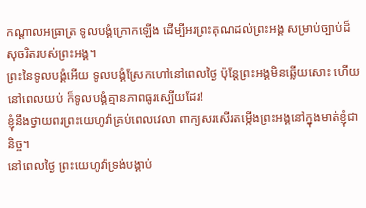កណ្ដាលអធ្រាត្រ ទូលបង្គំក្រោកឡើង ដើម្បីអរព្រះគុណដល់ព្រះអង្គ សម្រាប់ច្បាប់ដ៏សុចរិតរបស់ព្រះអង្គ។
ព្រះនៃទូលបង្គំអើយ ទូលបង្គំស្រែកហៅនៅពេលថ្ងៃ ប៉ុន្តែព្រះអង្គមិនឆ្លើយសោះ ហើយនៅពេលយប់ ក៏ទូលបង្គំគ្មានភាពធូរស្បើយដែរ!
ខ្ញុំនឹងថ្វាយពរព្រះយេហូវ៉ាគ្រប់ពេលវេលា ពាក្យសរសើរតម្កើងព្រះអង្គនៅក្នុងមាត់ខ្ញុំជានិច្ច។
នៅពេលថ្ងៃ ព្រះយេហូវ៉ាទ្រង់បង្គាប់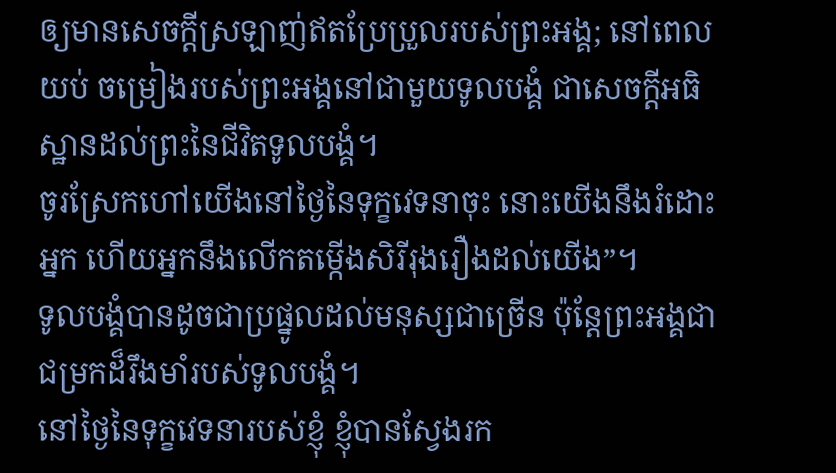ឲ្យមានសេចក្ដីស្រឡាញ់ឥតប្រែប្រួលរបស់ព្រះអង្គ; នៅពេលយប់ ចម្រៀងរបស់ព្រះអង្គនៅជាមួយទូលបង្គំ ជាសេចក្ដីអធិស្ឋានដល់ព្រះនៃជីវិតទូលបង្គំ។
ចូរស្រែកហៅយើងនៅថ្ងៃនៃទុក្ខវេទនាចុះ នោះយើងនឹងរំដោះអ្នក ហើយអ្នកនឹងលើកតម្កើងសិរីរុងរឿងដល់យើង”។
ទូលបង្គំបានដូចជាប្រផ្នូលដល់មនុស្សជាច្រើន ប៉ុន្តែព្រះអង្គជាជម្រកដ៏រឹងមាំរបស់ទូលបង្គំ។
នៅថ្ងៃនៃទុក្ខវេទនារបស់ខ្ញុំ ខ្ញុំបានស្វែងរក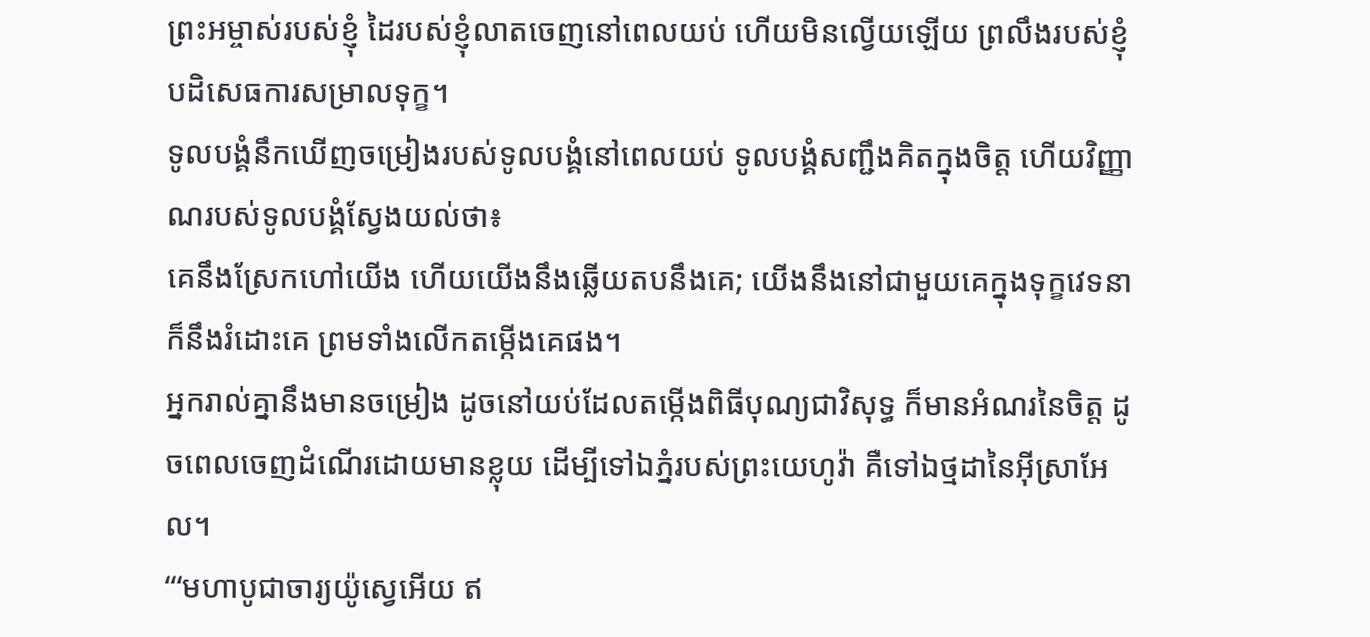ព្រះអម្ចាស់របស់ខ្ញុំ ដៃរបស់ខ្ញុំលាតចេញនៅពេលយប់ ហើយមិនល្វើយឡើយ ព្រលឹងរបស់ខ្ញុំបដិសេធការសម្រាលទុក្ខ។
ទូលបង្គំនឹកឃើញចម្រៀងរបស់ទូលបង្គំនៅពេលយប់ ទូលបង្គំសញ្ជឹងគិតក្នុងចិត្ត ហើយវិញ្ញាណរបស់ទូលបង្គំស្វែងយល់ថា៖
គេនឹងស្រែកហៅយើង ហើយយើងនឹងឆ្លើយតបនឹងគេ; យើងនឹងនៅជាមួយគេក្នុងទុក្ខវេទនា ក៏នឹងរំដោះគេ ព្រមទាំងលើកតម្កើងគេផង។
អ្នករាល់គ្នានឹងមានចម្រៀង ដូចនៅយប់ដែលតម្កើងពិធីបុណ្យជាវិសុទ្ធ ក៏មានអំណរនៃចិត្ត ដូចពេលចេញដំណើរដោយមានខ្លុយ ដើម្បីទៅឯភ្នំរបស់ព្រះយេហូវ៉ា គឺទៅឯថ្មដានៃអ៊ីស្រាអែល។
“‘មហាបូជាចារ្យយ៉ូស្វេអើយ ឥ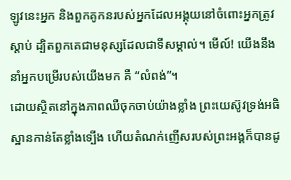ឡូវនេះអ្នក និងពួកគូកនរបស់អ្នកដែលអង្គុយនៅចំពោះអ្នកត្រូវស្ដាប់ ដ្បិតពួកគេជាមនុស្សដែលជាទីសម្គាល់។ មើល៍! យើងនឹងនាំអ្នកបម្រើរបស់យើងមក គឺ “លំពង់”។
ដោយស្ថិតនៅក្នុងភាពឈឺចុកចាប់យ៉ាងខ្លាំង ព្រះយេស៊ូវទ្រង់អធិស្ឋានកាន់តែខ្លាំងទ្បើង ហើយតំណក់ញើសរបស់ព្រះអង្គក៏បានដូ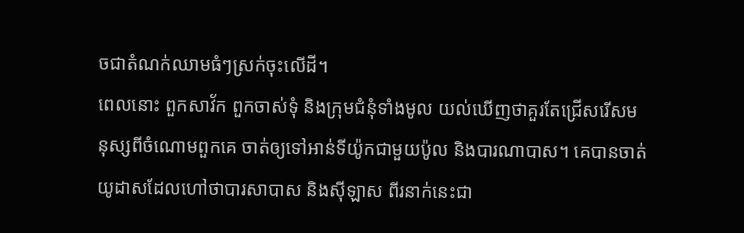ចជាតំណក់ឈាមធំៗស្រក់ចុះលើដី។
ពេលនោះ ពួកសាវ័ក ពួកចាស់ទុំ និងក្រុមជំនុំទាំងមូល យល់ឃើញថាគួរតែជ្រើសរើសមនុស្សពីចំណោមពួកគេ ចាត់ឲ្យទៅអាន់ទីយ៉ូកជាមួយប៉ូល និងបារណាបាស។ គេបានចាត់យូដាសដែលហៅថាបារសាបាស និងស៊ីឡាស ពីរនាក់នេះជា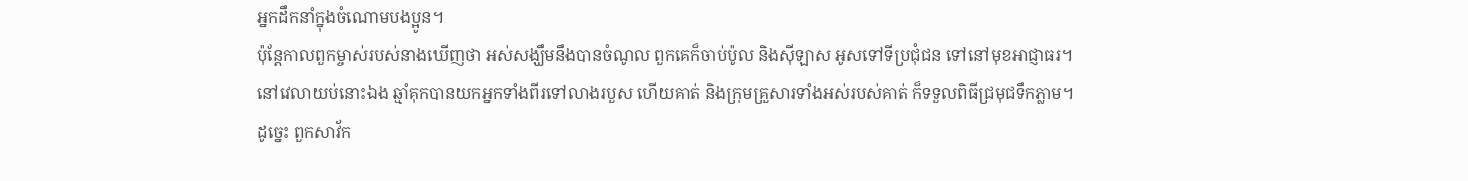អ្នកដឹកនាំក្នុងចំណោមបងប្អូន។
ប៉ុន្តែកាលពួកម្ចាស់របស់នាងឃើញថា អស់សង្ឃឹមនឹងបានចំណូល ពួកគេក៏ចាប់ប៉ូល និងស៊ីឡាស អូសទៅទីប្រជុំជន ទៅនៅមុខអាជ្ញាធរ។
នៅវេលាយប់នោះឯង ឆ្មាំគុកបានយកអ្នកទាំងពីរទៅលាងរបួស ហើយគាត់ និងក្រុមគ្រួសារទាំងអស់របស់គាត់ ក៏ទទួលពិធីជ្រមុជទឹកភ្លាម។
ដូច្នេះ ពួកសាវ័ក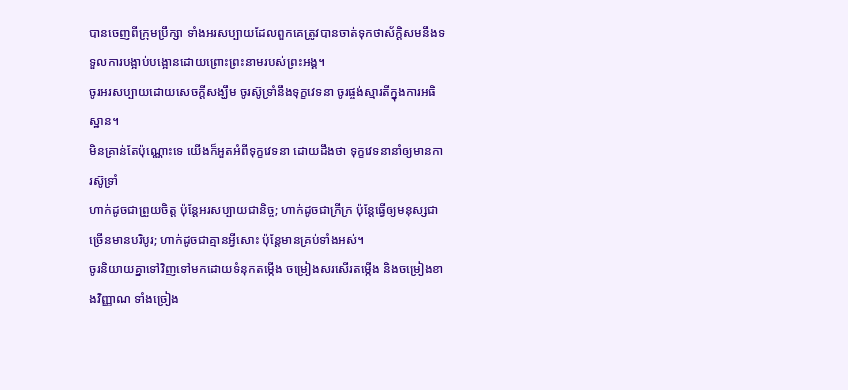បានចេញពីក្រុមប្រឹក្សា ទាំងអរសប្បាយដែលពួកគេត្រូវបានចាត់ទុកថាស័ក្ដិសមនឹងទទួលការបង្អាប់បង្អោនដោយព្រោះព្រះនាមរបស់ព្រះអង្គ។
ចូរអរសប្បាយដោយសេចក្ដីសង្ឃឹម ចូរស៊ូទ្រាំនឹងទុក្ខវេទនា ចូរផ្ចង់ស្មារតីក្នុងការអធិស្ឋាន។
មិនគ្រាន់តែប៉ុណ្ណោះទេ យើងក៏អួតអំពីទុក្ខវេទនា ដោយដឹងថា ទុក្ខវេទនានាំឲ្យមានការស៊ូទ្រាំ
ហាក់ដូចជាព្រួយចិត្ត ប៉ុន្តែអរសប្បាយជានិច្ច; ហាក់ដូចជាក្រីក្រ ប៉ុន្តែធ្វើឲ្យមនុស្សជាច្រើនមានបរិបូរ; ហាក់ដូចជាគ្មានអ្វីសោះ ប៉ុន្តែមានគ្រប់ទាំងអស់។
ចូរនិយាយគ្នាទៅវិញទៅមកដោយទំនុកតម្កើង ចម្រៀងសរសើរតម្កើង និងចម្រៀងខាងវិញ្ញាណ ទាំងច្រៀង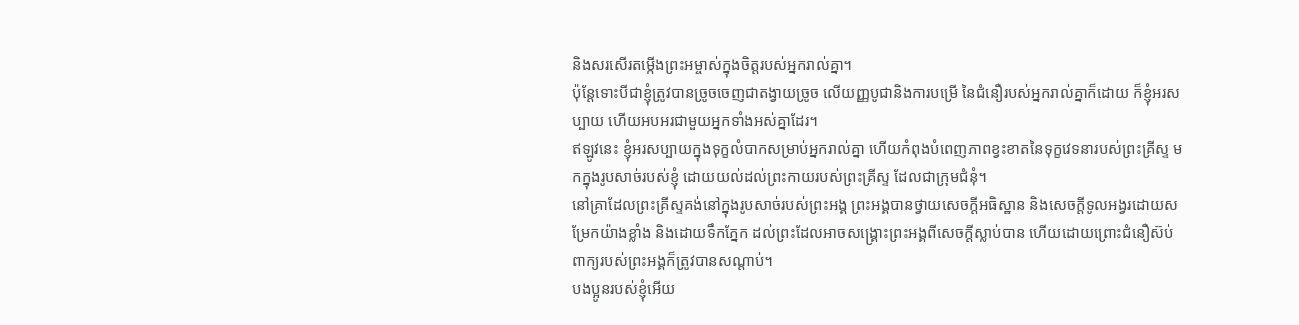និងសរសើរតម្កើងព្រះអម្ចាស់ក្នុងចិត្តរបស់អ្នករាល់គ្នា។
ប៉ុន្តែទោះបីជាខ្ញុំត្រូវបានច្រូចចេញជាតង្វាយច្រូច លើយញ្ញបូជានិងការបម្រើ នៃជំនឿរបស់អ្នករាល់គ្នាក៏ដោយ ក៏ខ្ញុំអរសប្បាយ ហើយអបអរជាមួយអ្នកទាំងអស់គ្នាដែរ។
ឥឡូវនេះ ខ្ញុំអរសប្បាយក្នុងទុក្ខលំបាកសម្រាប់អ្នករាល់គ្នា ហើយកំពុងបំពេញភាពខ្វះខាតនៃទុក្ខវេទនារបស់ព្រះគ្រីស្ទ មកក្នុងរូបសាច់របស់ខ្ញុំ ដោយយល់ដល់ព្រះកាយរបស់ព្រះគ្រីស្ទ ដែលជាក្រុមជំនុំ។
នៅគ្រាដែលព្រះគ្រីស្ទគង់នៅក្នុងរូបសាច់របស់ព្រះអង្គ ព្រះអង្គបានថ្វាយសេចក្ដីអធិស្ឋាន និងសេចក្ដីទូលអង្វរដោយសម្រែកយ៉ាងខ្លាំង និងដោយទឹកភ្នែក ដល់ព្រះដែលអាចសង្គ្រោះព្រះអង្គពីសេចក្ដីស្លាប់បាន ហើយដោយព្រោះជំនឿស៊ប់ ពាក្យរបស់ព្រះអង្គក៏ត្រូវបានសណ្ដាប់។
បងប្អូនរបស់ខ្ញុំអើយ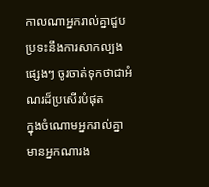កាលណាអ្នករាល់គ្នាជួបប្រទះនឹងការសាកល្បងផ្សេងៗ ចូរចាត់ទុកថាជាអំណរដ៏ប្រសើរបំផុត
ក្នុងចំណោមអ្នករាល់គ្នា មានអ្នកណារង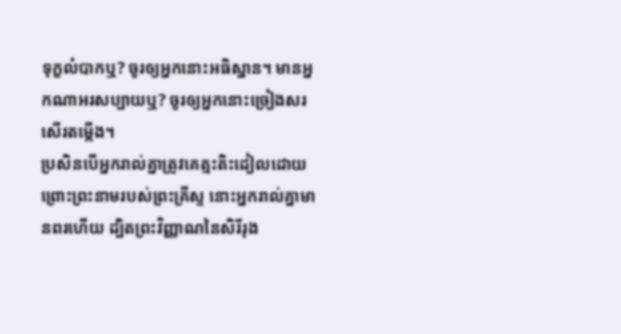ទុក្ខលំបាកឬ? ចូរឲ្យអ្នកនោះអធិស្ឋាន។ មានអ្នកណាអរសប្បាយឬ? ចូរឲ្យអ្នកនោះច្រៀងសរសើរតម្កើង។
ប្រសិនបើអ្នករាល់គ្នាត្រូវគេត្មះតិះដៀលដោយព្រោះព្រះនាមរបស់ព្រះគ្រីស្ទ នោះអ្នករាល់គ្នាមានពរហើយ ដ្បិតព្រះវិញ្ញាណនៃសិរីរុង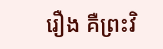រឿង គឺព្រះវិ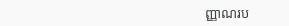ញ្ញាណរប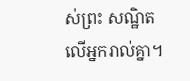ស់ព្រះ សណ្ឋិតលើអ្នករាល់គ្នា។